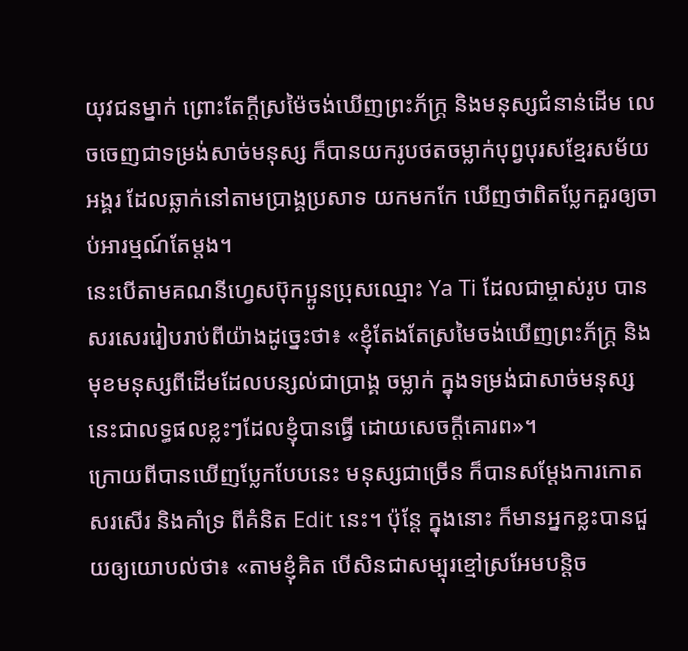យុវជនម្នាក់ ព្រោះតែក្តីស្រម៉ៃចង់ឃើញព្រះភ័ក្រ្ត និងមនុស្សជំនាន់ដើម លេចចេញជាទម្រង់សាច់មនុស្ស ក៏បានយករូបថតចម្លាក់បុព្វបុរសខ្មែរសម័យអង្គរ ដែលឆ្លាក់នៅតាមប្រាង្គប្រសាទ យកមកកែ ឃើញថាពិតប្លែកគួរឲ្យចាប់អារម្មណ៍តែម្តង។
នេះបើតាមគណនីហ្វេសប៊ុកប្អូនប្រុសឈ្មោះ Ya Ti ដែលជាម្ចាស់រូប បានសរសេររៀបរាប់ពីយ៉ាងដូច្នេះថា៖ «ខ្ញុំតែងតែស្រមៃចង់ឃើញព្រះភ័ក្ត្រ និងមុខមនុស្សពីដើមដែលបន្សល់ជាប្រាង្គ ចម្លាក់ ក្នុងទម្រង់ជាសាច់មនុស្ស នេះជាលទ្ធផលខ្លះៗដែលខ្ញុំបានធ្វើ ដោយសេចក្ដីគោរព»។
ក្រោយពីបានឃើញប្លែកបែបនេះ មនុស្សជាច្រើន ក៏បានសម្តែងការកោតសរសើរ និងគាំទ្រ ពីគំនិត Edit នេះ។ ប៉ុន្តែ ក្នុងនោះ ក៏មានអ្នកខ្លះបានជួយឲ្យយោបល់ថា៖ «តាមខ្ញុំគិត បើសិនជាសម្បុរខ្មៅស្រអែមបន្តិច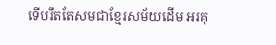ទើបរឹតតែសមជាខ្មែរសម័យដើម អរគុ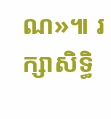ណ»៕ រក្សាសិទ្ធិ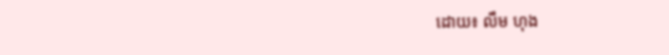ដោយ៖ លឹម ហុង